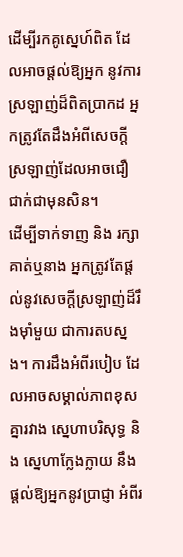ដើម្បីរកគូស្នេហ៍ពិត ដែលអាចផ្តល់ឱ្យអ្នក នូវការស្រឡាញ់ដ៏ពិតប្រាកដ អ្នកត្រូវតែដឹងអំពីសេចក្ដីស្រឡាញ់ដែលអាចជឿជាក់ជាមុនសិន។
ដើម្បីទាក់ទាញ និង រក្សា គាត់ឬនាង អ្នកត្រូវតែផ្តល់នូវសេចក្តីស្រឡាញ់ដ៏រឹងម៉ាំមួយ ជាការតបស្នង។ ការដឹងអំពីរបៀប ដែលអាចសម្គាល់ភាពខុសគ្នារវាង ស្នេហាបរិសុទ្ធ និង ស្នេហាក្លែងក្លាយ នឹងផ្តល់ឱ្យអ្នកនូវប្រាជ្ញា អំពីរ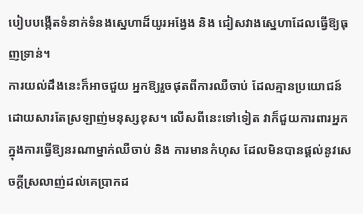បៀបបង្កើតទំនាក់ទំនងស្នេហាដ៏យូរអង្វែង និង ជៀសវាងស្នេហាដែលធ្វេីឱ្យធុញទ្រាន់។
ការយល់ដឹងនេះក៏អាចជួយ អ្នកឱ្យរួចផុតពីការឈឺចាប់ ដែលគ្មានប្រយោជន៍ ដោយសារតែស្រឡាញ់មនុស្សខុស។ លើសពីនេះទៅទៀត វាក៏ជួយការពារអ្នក ក្នុងការធ្វេីឱ្យនរណាម្នាក់ឈឺចាប់ និង ការមានកំហុស ដែលមិនបានផ្តល់នូវសេចក្តីស្រលាញ់ដល់គេប្រាកដ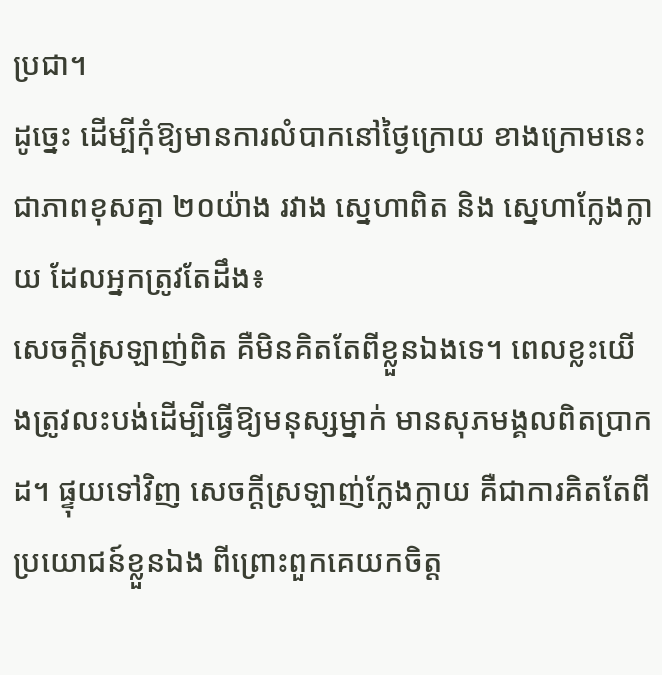ប្រជា។
ដូច្នេះ ដេីម្បីកុំឱ្យមានការលំបាកនៅថ្ងៃក្រោយ ខាងក្រោមនេះជាភាពខុសគ្នា ២០យ៉ាង រវាង ស្នេហាពិត និង ស្នេហាក្លែងក្លាយ ដែលអ្នកត្រូវតែដឹង៖
សេចក្តីស្រឡាញ់ពិត គឺមិនគិតតែពីខ្លួនឯងទេ។ ពេលខ្លះយេីងត្រូវលះបង់ដេីម្បីធ្វេីឱ្យមនុស្សម្នាក់ មានសុភមង្គលពិតប្រាកដ។ ផ្ទុយទៅវិញ សេចក្ដីស្រឡាញ់ក្លែងក្លាយ គឺជាការគិតតែពីប្រយោជន៍ខ្លួនឯង ពីព្រោះពួកគេយកចិត្ត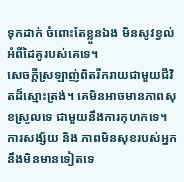ទុកដាក់ ចំពោះតែខ្លួនឯង មិនសូវខ្វល់អំពីដៃគូរបស់គេទេ។
សេចក្តីស្រឡាញ់ពិតរីករាយជាមួយជីវិតដ៏ស្មោះត្រង់។ គេមិនអាចមានភាពសុខស្រួលទេ ជាមួយនឹងការកុហកទេ។ ការសង្ស័យ និង ភាពមិនសុខរបស់អ្នក នឹងមិនមានទៀតទេ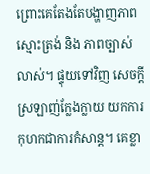ព្រោះគេតែងតែបង្ហាញភាពស្មោះត្រង់ និង ភាពច្បាស់លាស់។ ផ្ទុយទៅវិញ សេចក្ដីស្រឡាញ់ក្លែងក្លាយ យកការកុហកជាការកំសាន្ត។ គេខ្លា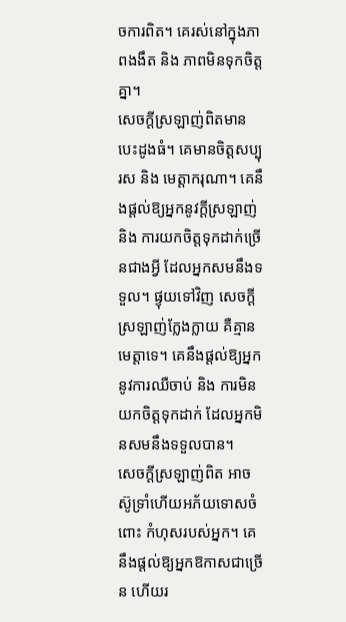ចការពិត។ គេរស់នៅក្នុងភាពងងឹត និង ភាពមិនទុកចិត្តគ្នា។
សេចក្ដីស្រឡាញ់ពិតមានបេះដូងធំ។ គេមានចិត្តសប្បុរស និង មេត្តាករុណា។ គេនឹងផ្តល់ឱ្យអ្នកនូវក្តីស្រឡាញ់ និង ការយកចិត្តទុកដាក់ច្រើនជាងអ្វី ដែលអ្នកសមនឹងទទួល។ ផ្ទុយទៅវិញ សេចក្ដីស្រឡាញ់ក្លែងក្លាយ គឺគ្មានមេត្ដាទេ។ គេនឹងផ្តល់ឱ្យអ្នក នូវការឈឺចាប់ និង ការមិនយកចិត្តទុកដាក់ ដែលអ្នកមិនសមនឹងទទួលបាន។
សេចក្ដីស្រឡាញ់ពិត អាចស៊ូទ្រាំហើយអភ័យទោសចំពោះ កំហុសរបស់អ្នក។ គេនឹងផ្តល់ឱ្យអ្នកឱកាសជាច្រើន ហើយរ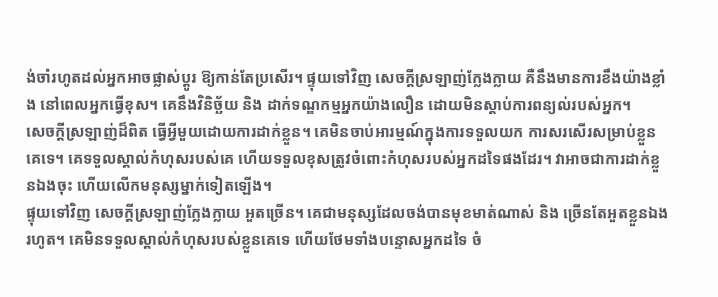ង់ចាំរហូតដល់អ្នកអាចផ្លាស់ប្តូរ ឱ្យកាន់តែប្រសើរ។ ផ្ទុយទៅវិញ សេចក្ដីស្រឡាញ់ក្លែងក្លាយ គឺនឹងមានការខឹងយ៉ាងខ្លាំង នៅពេលអ្នកធ្វើខុស។ គេនឹងវិនិច្ឆ័យ និង ដាក់ទណ្ឌកម្មអ្នកយ៉ាងលឿន ដោយមិនស្តាប់ការពន្យល់របស់អ្នក។
សេចក្ដីស្រឡាញ់ដ៏ពិត ធ្វេីអ្វីមួយដោយការដាក់ខ្លួន។ គេមិនចាប់អារម្មណ៍ក្នុងការទទួលយក ការសរសេីរសម្រាប់ខ្លួនគេទេ។ គេទទួលស្គាល់កំហុសរបស់គេ ហើយទទួលខុសត្រូវចំពោះកំហុសរបស់អ្នកដទៃផងដែរ។ វាអាចជាការដាក់ខ្លួនឯងចុះ ហេីយលើកមនុស្សម្នាក់ទៀតឡើង។
ផ្ទុយទៅវិញ សេចក្ដីស្រឡាញ់ក្លែងក្លាយ អួតច្រេីន។ គេជាមនុស្សដែលចង់បានមុខមាត់ណាស់ និង ច្រេីនតែអួតខ្លួនឯងរហូត។ គេមិនទទួលស្គាល់កំហុសរបស់ខ្លួនគេទេ ហេីយថែមទាំងបន្ទោសអ្នកដទៃ ចំ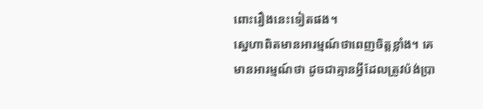ពោះរឿងនេះទៀតផង។
ស្នេហាពិតមានអារម្មណ៍ថាពេញចិត្តខ្លាំង។ គេមានអារម្មណ៍ថា ដូចជាគ្មានអ្វីដែលត្រូវប៉ង់ប្រា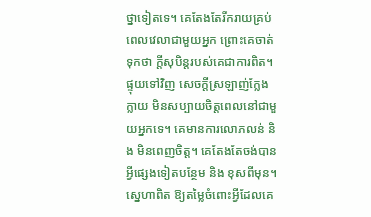ថ្នាទៀតទេ។ គេតែងតែរីករាយគ្រប់ពេលវេលាជាមួយអ្នក ព្រោះគេចាត់ទុកថា ក្តីសុបិន្តរបស់គេជាការពិត។ ផ្ទុយទៅវិញ សេចក្ដីស្រឡាញ់ក្លែងក្លាយ មិនសប្បាយចិត្តពេលនៅជាមួយអ្នកទេ។ គេមានការលោភលន់ និង មិនពេញចិត្ត។ គេតែងតែចង់បានអ្វីផ្សេងទៀតបន្ថែម និង ខុសពីមុន។
ស្នេហាពិត ឱ្យតម្លៃចំពោះអ្វីដែលគេ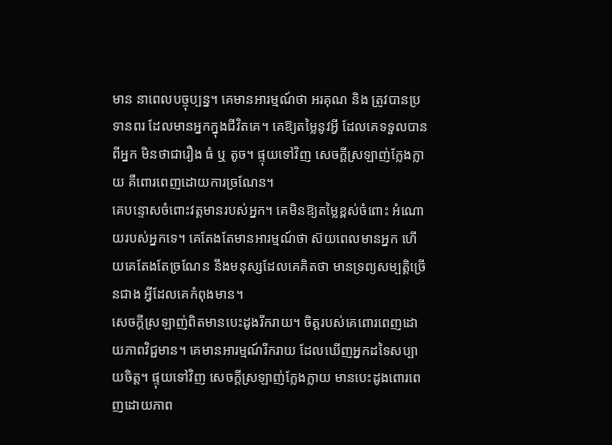មាន នាពេលបច្ចុប្បន្ន។ គេមានអារម្មណ៍ថា អរគុណ និង ត្រូវបានប្រទានពរ ដែលមានអ្នកក្នុងជីវិតគេ។ គេឱ្យតម្លៃនូវអ្វី ដែលគេទទួលបានពីអ្នក មិនថាជារឿង ធំ ឬ តូច។ ផ្ទុយទៅវិញ សេចក្ដីស្រឡាញ់ក្លែងក្លាយ គឺពោរពេញដោយការច្រណែន។
គេបន្ទោសចំពោះវត្តមានរបស់អ្នក។ គេមិនឱ្យតម្លៃខ្ពស់ចំពោះ អំណោយរបស់អ្នកទេ។ គេតែងតែមានអារម្មណ៍ថា ស៊យពេលមានអ្នក ហើយគេតែងតែច្រណែន នឹងមនុស្សដែលគេគិតថា មានទ្រព្យសម្បត្តិច្រើនជាង អ្វីដែលគេកំពុងមាន។
សេចក្តីស្រឡាញ់ពិតមានបេះដូងរីករាយ។ ចិត្តរបស់គេពោរពេញដោយភាពវិជ្ជមាន។ គេមានអារម្មណ៍រីករាយ ដែលឃើញអ្នកដទៃសប្បាយចិត្ត។ ផ្ទុយទៅវិញ សេចក្ដីស្រឡាញ់ក្លែងក្លាយ មានបេះដូងពោរពេញដោយភាព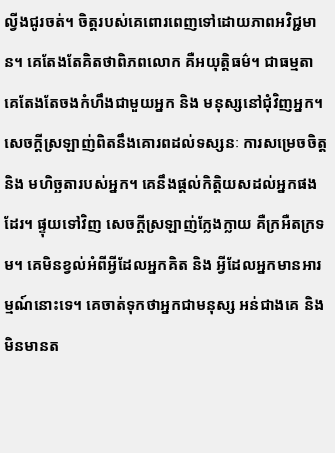ល្វីងជូរចត់។ ចិត្តរបស់គេពោរពេញទៅដោយភាពអវិជ្ជមាន។ គេតែងតែគិតថាពិភពលោក គឺអយុត្តិធម៌។ ជាធម្មតា គេតែងតែចងកំហឹងជាមួយអ្នក និង មនុស្សនៅជុំវិញអ្នក។
សេចក្ដីស្រឡាញ់ពិតនឹងគោរពដល់ទស្សនៈ ការសម្រេចចិត្ត និង មហិច្ឆតារបស់អ្នក។ គេនឹងផ្តល់កិត្តិយសដល់អ្នកផងដែរ។ ផ្ទុយទៅវិញ សេចក្ដីស្រឡាញ់ក្លែងក្លាយ គឺក្រអឺតក្រទម។ គេមិនខ្វល់អំពីអ្វីដែលអ្នកគិត និង អ្វីដែលអ្នកមានអារម្មណ៍នោះទេ។ គេចាត់ទុកថាអ្នកជាមនុស្ស អន់ជាងគេ និង មិនមានត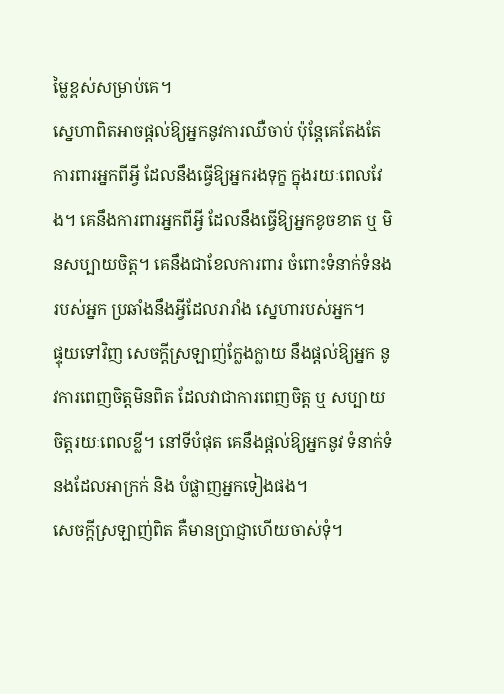ម្លៃខ្ពស់សម្រាប់គេ។
ស្នេហាពិតអាចផ្តល់ឱ្យអ្នកនូវការឈឺចាប់ ប៉ុន្តែគេតែងតែការពារអ្នកពីអ្វី ដែលនឹងធ្វើឱ្យអ្នករងទុក្ខ ក្នុងរយៈពេលវែង។ គេនឹងការពារអ្នកពីអ្វី ដែលនឹងធ្វើឱ្យអ្នកខូចខាត ឬ មិនសប្បាយចិត្ត។ គេនឹងជាខែលការពារ ចំពោះទំនាក់ទំនងរបស់អ្នក ប្រឆាំងនឹងអ្វីដែលរារាំង ស្នេហារបស់អ្នក។
ផ្ទុយទៅវិញ សេចក្ដីស្រឡាញ់ក្លែងក្លាយ នឹងផ្ដល់ឱ្យអ្នក នូវការពេញចិត្តមិនពិត ដែលវាជាការពេញចិត្ត ឬ សប្បាយចិត្តរយៈពេលខ្លី។ នៅទីបំផុត គេនឹងផ្តល់ឱ្យអ្នកនូវ ទំនាក់ទំនងដែលអាក្រក់ និង បំផ្លាញអ្នកទៀងផង។
សេចក្ដីស្រឡាញ់ពិត គឺមានប្រាជ្ញាហើយចាស់ទុំ។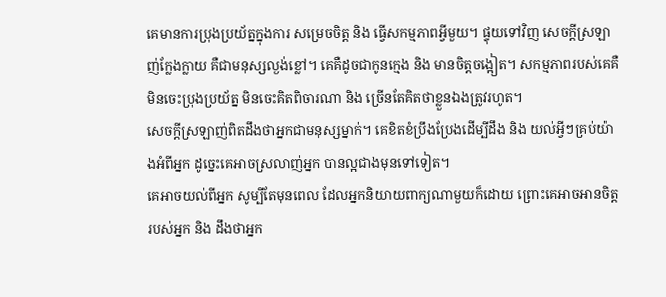គេមានការប្រុងប្រយ័ត្នក្នុងការ សម្រេចចិត្ត និង ធ្វេីសកម្មភាពអ្វីមួយ។ ផ្ទុយទៅវិញ សេចក្ដីស្រឡាញ់ក្លែងក្លាយ គឺជាមនុស្សល្ងង់ខ្លៅ។ គេគឺដូចជាកូនក្មេង និង មានចិត្តចង្អៀត។ សកម្មភាពរបស់គេគឺ មិនចេះប្រុងប្រយ័ត្ន មិនចេះគិតពិចារណា និង ច្រេីនតែគិតថាខ្លួនឯងត្រូវរហូត។
សេចក្ដីស្រឡាញ់ពិតដឹងថាអ្នកជាមនុស្សម្នាក់។ គេខិតខំប្រឹងប្រែងដើម្បីដឹង និង យល់អ្វីៗគ្រប់យ៉ាងអំពីអ្នក ដូច្នេះគេអាចស្រលាញ់អ្នក បានល្អជាងមុនទៅទៀត។
គេអាចយល់ពីអ្នក សូម្បីតែមុនពេល ដែលអ្នកនិយាយពាក្យណាមួយក៏ដោយ ព្រោះគេអាចអានចិត្តរបស់អ្នក និង ដឹងថាអ្នក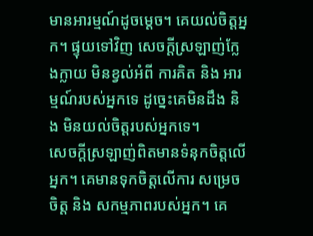មានអារម្មណ៍ដូចម្តេច។ គេយល់ចិត្តអ្នក។ ផ្ទុយទៅវិញ សេចក្ដីស្រឡាញ់ក្លែងក្លាយ មិនខ្វល់អំពី ការគិត និង អារម្មណ៍របស់អ្នកទេ ដូច្នេះគេមិនដឹង និង មិនយល់ចិត្តរបស់អ្នកទេ។
សេចក្ដីស្រឡាញ់ពិតមានទំនុកចិត្តលើអ្នក។ គេមានទុកចិត្តលើការ សម្រេចចិត្ត និង សកម្មភាពរបស់អ្នក។ គេ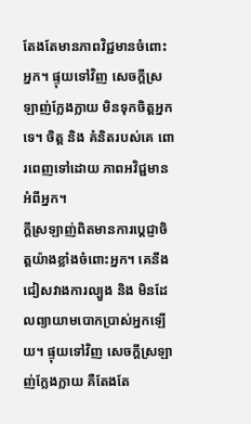តែងតែមានភាពវិជ្ជមានចំពោះអ្នក។ ផ្ទុយទៅវិញ សេចក្ដីស្រឡាញ់ក្លែងក្លាយ មិនទុកចិត្តអ្នកទេ។ ចិត្ត និង គំនិតរបស់គេ ពោរពេញទៅដោយ ភាពអវិជ្ជមានអំពីអ្នក។
ក្ដីស្រឡាញ់ពិតមានការប្តេជ្ញាចិត្តយ៉ាងខ្លាំងចំពោះអ្នក។ គេនឹងជៀសវាងការល្បួង និង មិនដែលព្យាយាមបោកប្រាស់អ្នកឡើយ។ ផ្ទុយទៅវិញ សេចក្ដីស្រឡាញ់ក្លែងក្លាយ គឺតែងតែ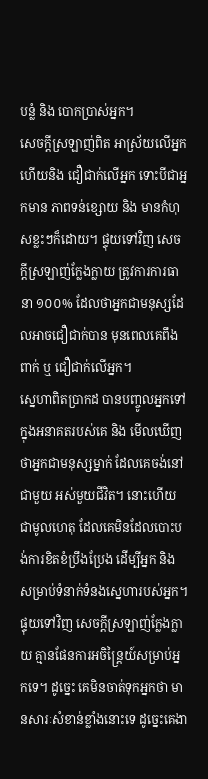បន្លំ និង បោកប្រាស់អ្នក។
សេចក្ដីស្រឡាញ់ពិត អាស្រ័យលើអ្នក ហើយនិង ជឿជាក់លើអ្នក ទោះបីជាអ្នកមាន ភាពទន់ខ្សោយ និង មានកំហុសខ្លះៗក៏ដោយ។ ផ្ទុយទៅវិញ សេចក្ដីស្រឡាញ់ក្លែងក្លាយ ត្រូវការការធានា ១០០% ដែលថាអ្នកជាមនុស្សដែលអាចជឿជាក់បាន មុនពេលគេពឹងពាក់ ឬ ជឿជាក់លើអ្នក។
ស្នេហាពិតប្រាកដ បានបញ្ចូលអ្នកទៅក្នុងអនាគតរបស់គេ និង មើលឃើញថាអ្នកជាមនុស្សម្នាក់ ដែលគេចង់នៅជាមួយ អស់មួយជីវិត។ នោះហើយជាមូលហេតុ ដែលគេមិនដែលបោះបង់ការខិតខំប្រឹងប្រែង ដើម្បីអ្នក និង សម្រាប់ទំនាក់ទំនងស្នេហារបស់អ្នក។ ផ្ទុយទៅវិញ សេចក្ដីស្រឡាញ់ក្លែងក្លាយ គ្មានផែនការអចិន្រ្តៃយ៍សម្រាប់អ្នកទេ។ ដូច្នេះ គេមិនចាត់ទុកអ្នកថា មានសារៈសំខាន់ខ្លាំងនោះទេ ដូច្នេះគេងា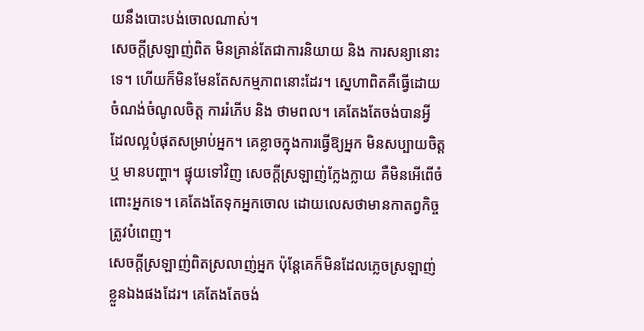យនឹងបោះបង់ចោលណាស់។
សេចក្ដីស្រឡាញ់ពិត មិនគ្រាន់តែជាការនិយាយ និង ការសន្យានោះទេ។ ហេីយក៏មិនមែនតែសកម្មភាពនោះដែរ។ ស្នេហាពិតគឺធ្វេីដោយ ចំណង់ចំណូលចិត្ត ការរំភើប និង ថាមពល។ គេតែងតែចង់បានអ្វី ដែលល្អបំផុតសម្រាប់អ្នក។ គេខ្លាចក្នុងការធ្វេីឱ្យអ្នក មិនសប្បាយចិត្ត ឬ មានបញ្ហា។ ផ្ទុយទៅវិញ សេចក្ដីស្រឡាញ់ក្លែងក្លាយ គឺមិនអេីពេីចំពោះអ្នកទេ។ គេតែងតែទុកអ្នកចោល ដោយលេសថាមានកាតព្វកិច្ចត្រូវបំពេញ។
សេចក្តីស្រឡាញ់ពិតស្រលាញ់អ្នក ប៉ុន្តែគេក៏មិនដែលភ្លេចស្រឡាញ់ខ្លួនឯងផងដែរ។ គេតែងតែចង់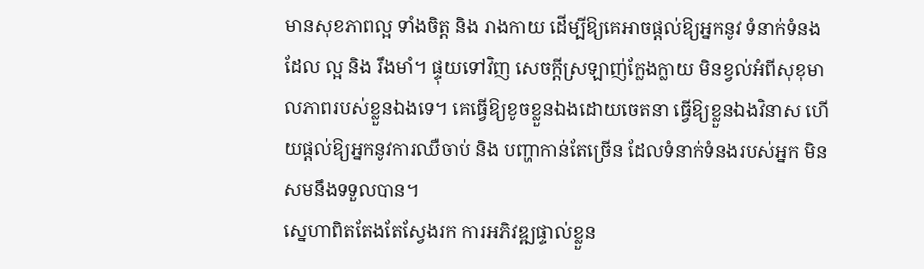មានសុខភាពល្អ ទាំងចិត្ត និង រាងកាយ ដើម្បីឱ្យគេអាចផ្តល់ឱ្យអ្នកនូវ ទំនាក់ទំនងដែល ល្អ និង រឹងមាំ។ ផ្ទុយទៅវិញ សេចក្ដីស្រឡាញ់ក្លែងក្លាយ មិនខ្វល់អំពីសុខុមាលភាពរបស់ខ្លួនឯងទេ។ គេធ្វើឱ្យខូចខ្លួនឯងដោយចេតនា ធ្វើឱ្យខ្លួនឯងវិនាស ហេីយផ្តល់ឱ្យអ្នកនូវការឈឺចាប់ និង បញ្ហាកាន់តែច្រើន ដែលទំនាក់ទំនងរបស់អ្នក មិនសមនឹងទទួលបាន។
ស្នេហាពិតតែងតែស្វែងរក ការអភិវឌ្ឍផ្ទាល់ខ្លួន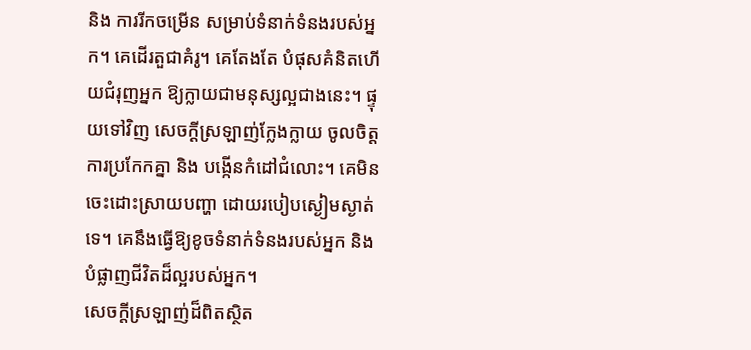និង ការរីកចម្រើន សម្រាប់ទំនាក់ទំនងរបស់អ្នក។ គេដើរតួជាគំរូ។ គេតែងតែ បំផុសគំនិតហើយជំរុញអ្នក ឱ្យក្លាយជាមនុស្សល្អជាងនេះ។ ផ្ទុយទៅវិញ សេចក្ដីស្រឡាញ់ក្លែងក្លាយ ចូលចិត្តការប្រកែកគ្នា និង បង្កេីនកំដៅជំលោះ។ គេមិនចេះដោះស្រាយបញ្ហា ដោយរបៀបស្ងៀមស្ងាត់ទេ។ គេនឹងធ្វើឱ្យខូចទំនាក់ទំនងរបស់អ្នក និង បំផ្លាញជីវិតដ៏ល្អរបស់អ្នក។
សេចក្តីស្រឡាញ់ដ៏ពិតស្ថិត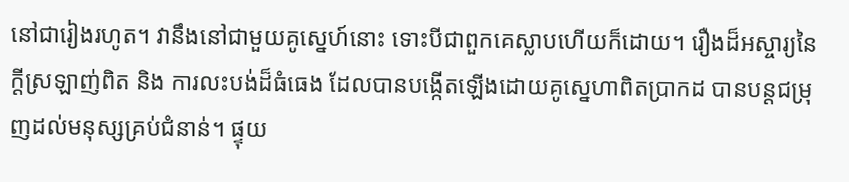នៅជារៀងរហូត។ វានឹងនៅជាមួយគូស្នេហ៍នោះ ទោះបីជាពួកគេស្លាបហេីយក៏ដោយ។ រឿងដ៏អស្ចារ្យនៃក្ដីស្រឡាញ់ពិត និង ការលះបង់ដ៏ធំធេង ដែលបានបង្កើតឡើងដោយគូស្នេហាពិតប្រាកដ បានបន្តជម្រុញដល់មនុស្សគ្រប់ជំនាន់។ ផ្ទុយ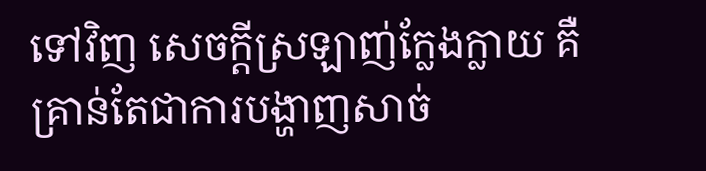ទៅវិញ សេចក្ដីស្រឡាញ់ក្លែងក្លាយ គឺគ្រាន់តែជាការបង្ហាញសាច់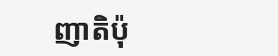ញាតិប៉ុ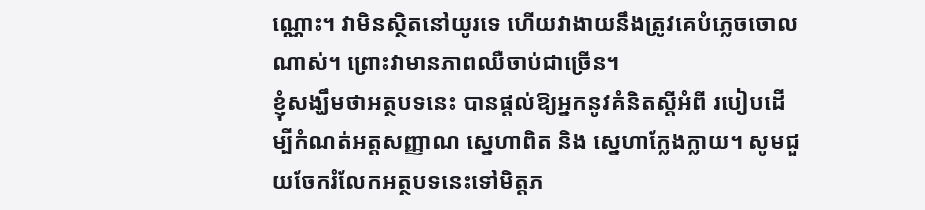ណ្ណោះ។ វាមិនស្ថិតនៅយូរទេ ហើយវាងាយនឹងត្រូវគេបំភ្លេចចោលណាស់។ ព្រោះវាមានភាពឈឺចាប់ជាច្រេីន។
ខ្ញុំសង្ឃឹមថាអត្ថបទនេះ បានផ្តល់ឱ្យអ្នកនូវគំនិតស្តីអំពី របៀបដើម្បីកំណត់អត្តសញ្ញាណ ស្នេហាពិត និង ស្នេហាក្លែងក្លាយ។ សូមជួយចែករំលែកអត្ថបទនេះទៅមិត្តភ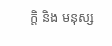ក្តិ និង មនុស្ស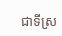ជាទីស្រ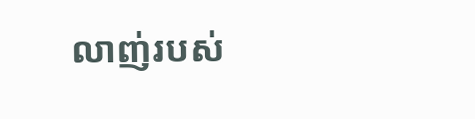លាញ់របស់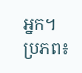អ្នក។
ប្រភព៖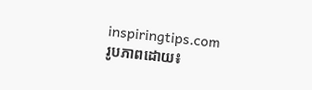inspiringtips.com
រូបភាពដោយ៖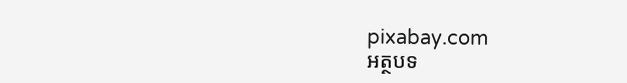pixabay.com
អត្ថបទ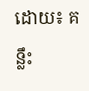ដោយ៖ គន្លឹះ